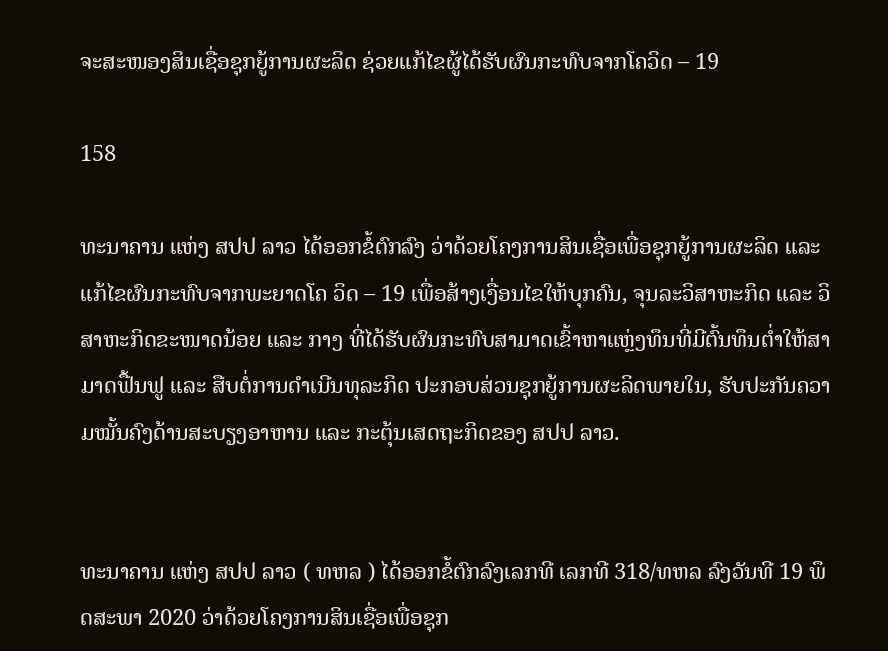ຈະສະໜອງສິນເຊື່ອຊຸກຍູ້ການຜະລິດ ຊ່ວຍແກ້ໄຂຜູ້ໄດ້ຮັບຜົນກະທົບຈາກໂຄວິດ – 19

158

ທະນາຄານ ແຫ່ງ ສປປ ລາວ ໄດ້ອອກຂໍ້ຕົກລົງ ວ່າດ້ວຍໂຄງການສິນເຊື່ອເພື່ອຊຸກຍູ້ການຜະລິດ ແລະ ແກ້ໄຂຜົນກະທົບຈາກພະຍາດໂຄ ວິດ – 19 ເພື່ອສ້າງເງື່ອນໄຂໃຫ້ບຸກຄົນ, ຈຸນລະວິສາຫະກິດ ແລະ ວິສາຫະກິດຂະໜາດນ້ອຍ ແລະ ກາງ ທີ່ໄດ້ຮັບຜົນກະທົບສາມາດເຂົ້າຫາແຫຼ່ງທຶນທີ່ມີຕົ້ນທຶນຕໍ່າໃຫ້ສາມາດຟື້ນຟູ ແລະ ສືບຕໍ່ການດໍາເນີນທຸລະກິດ ປະກອບສ່ວນຊຸກຍູ້ການຜະລິດພາຍໃນ, ຮັບປະກັນຄວາມໝັ້ນຄົງດ້ານສະບຽງອາຫານ ແລະ ກະຕຸ້ນເສດຖະກິດຂອງ ສປປ ລາວ.


ທະນາຄານ ແຫ່ງ ສປປ ລາວ ( ທຫລ ) ໄດ້ອອກຂໍ້ຕົກລົງເລກທີ ເລກທີ 318/ທຫລ ລົງວັນທີ 19 ພຶດສະພາ 2020 ວ່າດ້ວຍໂຄງການສິນເຊື່ອເພື່ອຊຸກ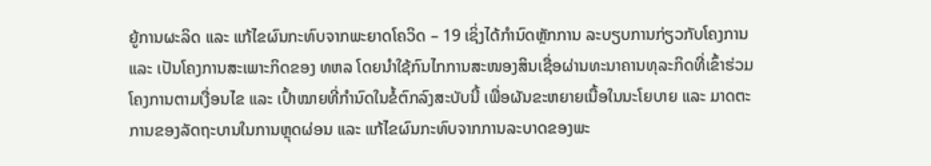ຍູ້ການຜະລິດ ແລະ ແກ້ໄຂຜົນກະທົບຈາກພະຍາດໂຄວິດ – 19 ເຊິ່ງໄດ້ກໍານົດຫຼັກການ ລະບຽບການກ່ຽວກັບໂຄງການ ແລະ ເປັນໂຄງການສະເພາະກິດຂອງ ທຫລ ໂດຍນໍາໃຊ້ກົນໄກການສະໜອງສິນເຊື່ອຜ່ານທະນາຄານທຸລະກິດທີ່ເຂົ້າຮ່ວມໂຄງການຕາມເງື່ອນໄຂ ແລະ ເປົ້າໝາຍທີ່ກໍານົດໃນຂໍ້ຕົກລົງສະບັບນີ້ ເພື່ອຜັນຂະຫຍາຍເນື້ອໃນນະໂຍບາຍ ແລະ ມາດຕະການຂອງລັດຖະບານໃນການຫຼຸດຜ່ອນ ແລະ ແກ້ໄຂຜົນກະທົບຈາກການລະບາດຂອງພະ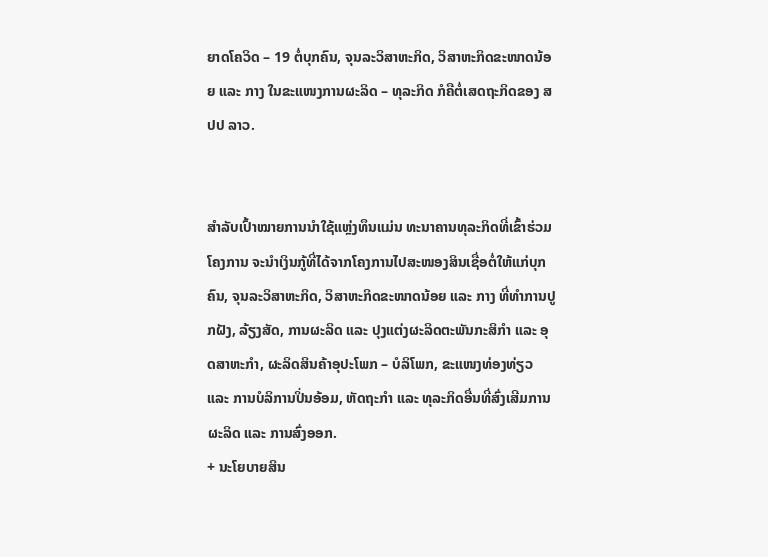ຍາດໂຄວິດ – 19 ຕໍ່ບຸກຄົນ, ຈຸນລະວິສາຫະກິດ, ວິສາຫະກິດຂະໜາດນ້ອຍ ແລະ ກາງ ໃນຂະແໜງການຜະລິດ – ທຸລະກິດ ກໍຄືຕໍ່ເສດຖະກິດຂອງ ສປປ ລາວ.


ສໍາລັບເປົ້າໝາຍການນໍາໃຊ້ແຫຼ່ງທຶນແມ່ນ ທະນາຄານທຸລະກິດທີ່ເຂົ້າຮ່ວມໂຄງການ ຈະນໍາເງິນກູ້ທີ່ໄດ້ຈາກໂຄງການໄປສະໜອງສິນເຊື່ອຕໍ່ໃຫ້ແກ່ບຸກຄົນ, ຈຸນລະວິສາຫະກິດ, ວິສາຫະກິດຂະໜາດນ້ອຍ ແລະ ກາງ ທີ່ທໍາການປູກຝັງ, ລ້ຽງສັດ, ການຜະລິດ ແລະ ປຸງແຕ່ງຜະລິດຕະພັນກະສິກໍາ ແລະ ອຸດສາຫະກໍາ, ຜະລິດສິນຄ້າອຸປະໂພກ – ບໍລິໂພກ, ຂະແໜງທ່ອງທ່ຽວ ແລະ ການບໍລິການປິ່ນອ້ອມ, ຫັດຖະກໍາ ແລະ ທຸລະກິດອື່ນທີ່ສົ່ງເສີມການຜະລິດ ແລະ ການສົ່ງອອກ.
+ ນະໂຍບາຍສິນ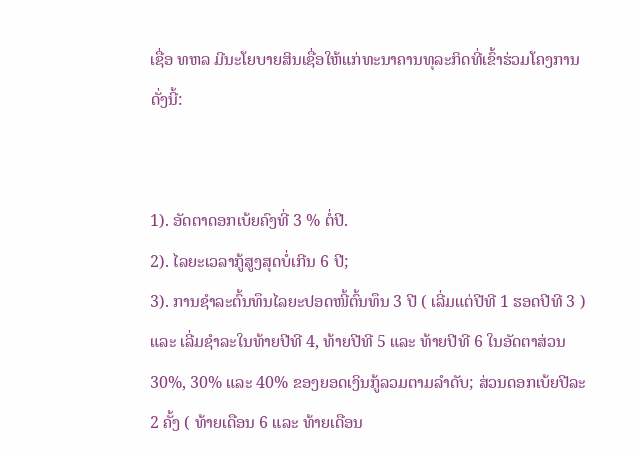ເຊື່ອ ທຫລ ມີນະໂຍບາຍສິນເຊື່ອໃຫ້ແກ່ທະນາຄານທຸລະກິດທີ່ເຂົ້າຮ່ວມໂຄງການ ດັ່ງນີ້:


1). ອັດຕາດອກເບ້ຍຄົງທີ່ 3 % ຕໍ່ປີ.
2). ໄລຍະເວລາກູ້ສູງສຸດບໍ່ເກີນ 6 ປີ;
3). ການຊໍາລະຕົ້ນທຶນໄລຍະປອດໜີ້ຕົ້ນທຶນ 3 ປີ ( ເລີ່ມແຕ່ປີທີ 1 ຮອດປີທີ 3 ) ແລະ ເລີ່ມຊໍາລະໃນທ້າຍປີທີ 4, ທ້າຍປີທີ 5 ແລະ ທ້າຍປີທີ 6 ໃນອັດຕາສ່ວນ 30%, 30% ແລະ 40% ຂອງຍອດເງິນກູ້ລວມຕາມລໍາດັບ; ສ່ວນດອກເບ້ຍປີລະ 2 ຄັ້ງ ( ທ້າຍເດືອນ 6 ແລະ ທ້າຍເດືອນ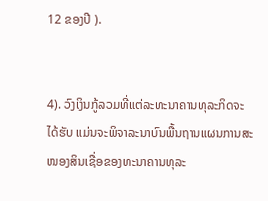12 ຂອງປີ ).


4). ວົງເງິນກູ້ລວມທີ່ແຕ່ລະທະນາຄານທຸລະກິດຈະໄດ້ຮັບ ແມ່ນຈະພິຈາລະນາບົນພື້ນຖານແຜນການສະໜອງສິນເຊື່ອຂອງທະນາຄານທຸລະ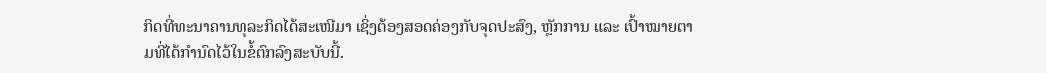ກິດທີ່ທະນາຄານທຸລະກິດໄດ້ສະເໜີມາ ເຊິ່ງຕ້ອງສອດຄ່ອງກັບຈຸດປະສົງ, ຫຼັກການ ແລະ ເປົ້າໝາຍຕາມທີ່ໄດ້ກໍານົດໄວ້ໃນຂໍ້ຕົກລົງສະບັບນີ້.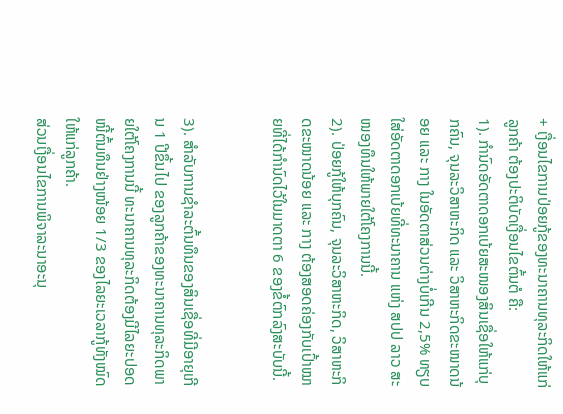+ ເງື່ອນໄຂການປ່ອຍກູ້ຂອງທະນາຄານທຸລະກິດໃຫ້ແກ່ລູກຄ້າ ຕ້ອງປະຕິບັດເງື່ອນໄຂຕົ້ນຕໍ ຄື:
1). ກໍານົດອັດຕາດອກເບ້ຍສະໜອງສິນເຊື່ອໃຫ້ແກ່ບຸກຄົນ, ຈຸນລະວິສາຫະກິດ ແລະ ວິສາຫະກິດຂະໜາດນ້ອຍ ແລະ ກາງ ໃນອັດຕາສ່ວນຕ່າງບໍ່ເກີນ 2,5% ທຽບໃສ່ອັດຕາດອກເບ້ຍທີ່ທະນາຄານ ແຫ່ງ ສປປ ລາວ ສະໜອງທຶນໃຫ້ພາຍໃຕ້ໂຄງການນີ້.
2). ປ່ອຍກູ້ໃຫ້ບຸກຄົນ, ຈຸນລະວິສາຫະກິດ, ວິສາຫະກິດຂະໜາດນ້ອຍ ແລະ ກາງ ຕ້ອງສອດຄ່ອງກັບເປົ້າໝາຍທີ່ໄດ້ກໍານົດໄວ້ໃນມາດຕາ 6 ຂອງຂໍ້ຕົກລົງສະບັບນີ້.


3). ສໍາລັບການຊໍາລະຕົ້ນທຶນຂອງສິນເຊື່ອທີ່ມີອາຍຸເກີນ 1 ປີຂຶ້ນໄປ ຂອງລູກຄ້າຂອງທະນາຄານທຸລະກິດພາຍໃຕ້ໂຄງການນີ້ ທະນາຄານທຸລະກິດຕ້ອງມີໄລຍະປອດໜີ້ຕົ້ນທຶນຢ່າງໜ້ອຍ 1/3 ຂອງໄລຍະເວລາກູ້ທັງໝົດໃຫ້ແກ່ລູກຄ້າ.
ສ່ວນເງື່ອນໄຂການພິຈາລະນາອະນຸ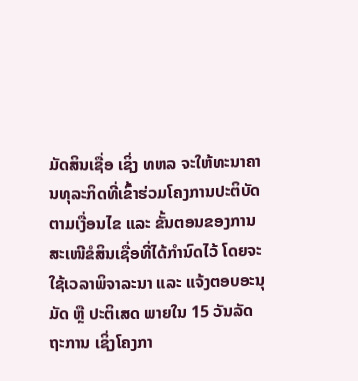ມັດສິນເຊື່ອ ເຊິ່ງ ທຫລ ຈະໃຫ້ທະນາຄານທຸລະກິດທີ່ເຂົ້າຮ່ວມໂຄງການປະຕິບັດຕາມເງື່ອນໄຂ ແລະ ຂັ້ນຕອນຂອງການສະເໜີຂໍສິນເຊື່ອທີ່ໄດ້ກໍານົດໄວ້ ໂດຍຈະໃຊ້ເວລາພິຈາລະນາ ແລະ ແຈ້ງຕອບອະນຸມັດ ຫຼື ປະຕິເສດ ພາຍໃນ 15 ວັນລັດຖະການ ເຊິ່ງໂຄງກາ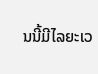ນນີ້ມີໄລຍະເວ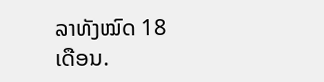ລາທັງໝົດ 18 ເດືອນ.